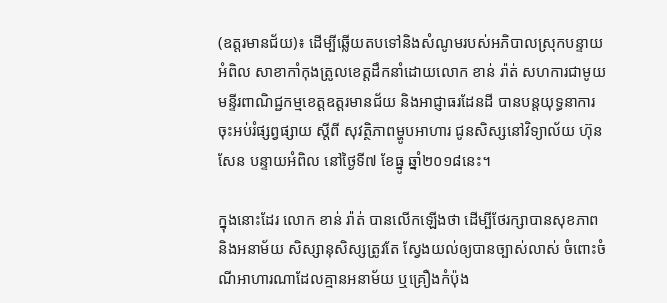(ឧត្តរមានជ័យ)៖ ដើម្បីឆ្លើយតបទៅនិងសំណូមរបស់អភិបាលស្រុកបន្ទាយអំពិល សាខាកាំកុងត្រូលខេត្តដឹកនាំដោយលោក ខាន់ រ៉ាត់ សហការជាមូយ មន្ទីរពាណិជ្ជកម្មខេត្តឧត្ដរមានជ័យ និងអាជ្ញាធរដែនដី បានបន្តយុទ្ធនាការ ចុះអប់រំផ្សព្វផ្សាយ ស្តីពី សុវត្ថិភាពម្ហូបអាហារ ជូនសិស្សនៅវិទ្យាល័យ ហ៊ុន សែន បន្ទាយអំពិល នៅថ្ងៃទី៧ ខែធ្នូ ឆ្នាំ២០១៨នេះ។

ក្នុងនោះដែរ លោក ខាន់ រ៉ាត់ បានលើកឡើងថា ដើម្បីថែរក្សាបានសុខភាព និងអនាម័យ សិស្សានុសិស្សត្រូវតែ ស្វែងយល់ឲ្យបានច្បាស់លាស់ ចំពោះចំណីអាហារណាដែលគ្មានអនាម័យ ឬគ្រឿងកំប៉ុង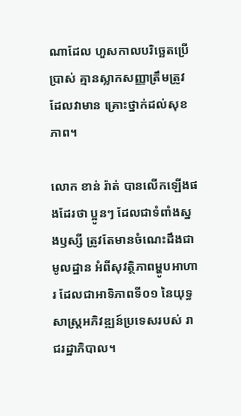ណាដែល ហួសកាលបរិច្ឆេតប្រើប្រាស់ គ្មានស្លាកសញ្ញាត្រឹមត្រូវ ដែលវាមាន គ្រោះថ្នាក់ដល់សុខភាព។

លោក ខាន់ រ៉ាត់ បានលើកឡើងផងដែរថា ប្អូនៗ ដែលជាទំពាំងស្នងឫស្សី ត្រូវតែមានចំណេះដឹងជាមូលដ្ឋាន អំពីសុវត្ថិភាពម្ហូបអាហារ ដែលជាអាទិភាពទី០១ នៃយុទ្ធសាស្ត្រអភិវឌ្ឍន៍ប្រទេសរបស់ រាជរដ្ឋាភិបាល។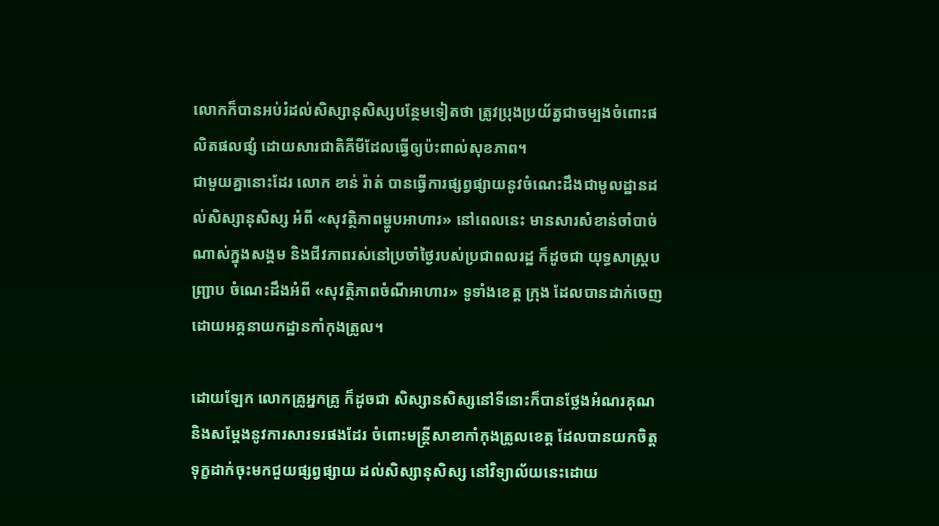លោកក៏បានអប់រំដល់សិស្សានុសិស្សបន្ថែមទៀតថា ត្រូវប្រុងប្រយ័ត្នជាចម្បងចំពោះផលិតផលផ្សំ ដោយសារជាតិគីមីដែលធ្វើឲ្យប៉ះពាល់សុខភាព។
ជាមួយគ្នានោះដែរ លោក ខាន់ រ៉ាត់ បានធ្វើការផ្សព្វផ្សាយនូវចំណេះដឹងជាមូលដ្ឋានដល់សិស្សានុសិស្ស អំពី «សុវត្ថិភាពម្ហូបអាហារ» នៅពេលនេះ មានសារសំខាន់ចាំបាច់ណាស់ក្នុងសង្គម និងជីវភាពរស់នៅប្រចាំថ្ងៃរបស់ប្រជាពលរដ្ឋ ក៏ដូចជា យុទ្ធសាស្ត្របញ្ជ្រាប ចំណេះដឹងអំពី «សុវត្ថិភាពចំណីអាហារ» ទូទាំងខេត្ត ក្រុង ដែលបានដាក់ចេញដោយអគ្គនាយកដ្ឋានកាំកុងត្រូល។

ដោយឡែក លោកគ្រូអ្នកគ្រូ ក៏ដូចជា សិស្សានសិស្សនៅទីនោះក៏បានថ្លែងអំណរគុណ និងសម្តែងនូវការសារទរផងដែរ ចំពោះមន្ត្រីសាខាកាំកុងត្រូលខេត្ត ដែលបានយកចិត្តទុក្ខដាក់ចុះមកជួយផ្សព្វផ្សាយ ដល់សិស្សានុសិស្ស នៅវិទ្យាល័យនេះដោយ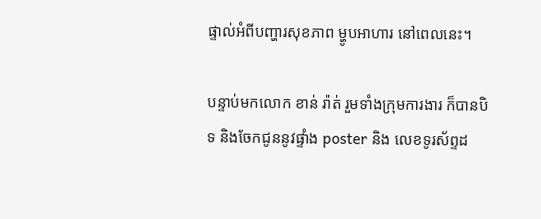ផ្ទាល់អំពីបញ្ហារសុខភាព ម្ហូបអាហារ នៅពេលនេះ។

បន្ទាប់មកលោក ខាន់ រ៉ាត់ រួមទាំងក្រុមការងារ ក៏បានបិទ និងចែកជូននូវផ្ទាំង poster និង លេខទូរស័ព្ទដ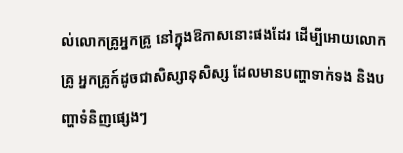ល់លោកគ្រូអ្នកគ្រូ នៅក្នុងឱកាសនោះផងដែរ ដើម្បីអោយលោកគ្រូ អ្នកគ្រូក៍ដូចជាសិស្សានុសិស្ស ដែលមានបញ្ហាទាក់ទង និងបញ្ហាទំនិញផ្សេងៗ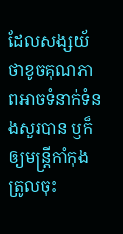ដែលសង្សយ័ថាខូចគុណភាពអាចទំនាក់ទំនងសួរបាន ឫក៏ឲ្យមន្ត្រីកាំកុងត្រូលចុះ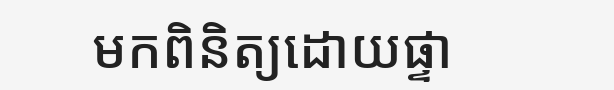មកពិនិត្យដោយផ្ទា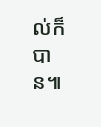ល់ក៏បាន៕